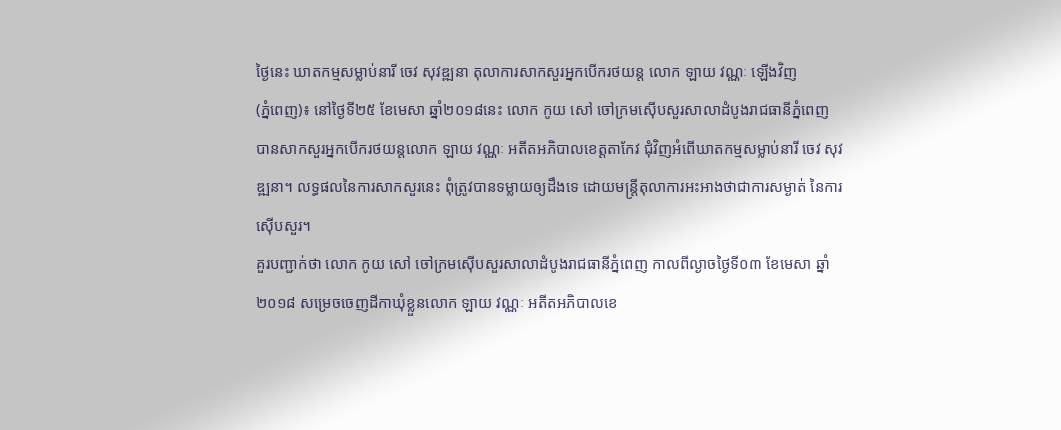ថ្ងៃនេះ ឃាតកម្មសម្លាប់នារី ចេវ សុវឌ្ឍនា តុលាការសាកសួរអ្នកបើករថយន្ត លោក ឡាយ វណ្ណៈ ឡើងវិញ
(ភ្នំពេញ)៖ នៅថ្ងៃទី២៥ ខែមេសា ឆ្នាំ២០១៨នេះ លោក កូយ សៅ ចៅក្រមស៊ើបសួរសាលាដំបូងរាជធានីភ្នំពេញ បានសាកសួរអ្នកបើករថយន្តលោក ឡាយ វណ្ណៈ អតីតអភិបាលខេត្តតាកែវ ជុំវិញអំពើឃាតកម្មសម្លាប់នារី ចេវ សុវឌ្ឍនា។ លទ្ធផលនៃការសាកសួរនេះ ពុំត្រូវបានទម្លាយឲ្យដឹងទេ ដោយមន្ត្រីតុលាការអះអាងថាជាការសម្ងាត់ នៃការស៊ើបសួរ។
គួរបញ្ជាក់ថា លោក កូយ សៅ ចៅក្រមស៊ើបសួរសាលាដំបូងរាជធានីភ្នំពេញ កាលពីល្ងាចថ្ងៃទី០៣ ខែមេសា ឆ្នាំ២០១៨ សម្រេចចេញដីកាឃុំខ្លួនលោក ឡាយ វណ្ណៈ អតីតអភិបាលខេ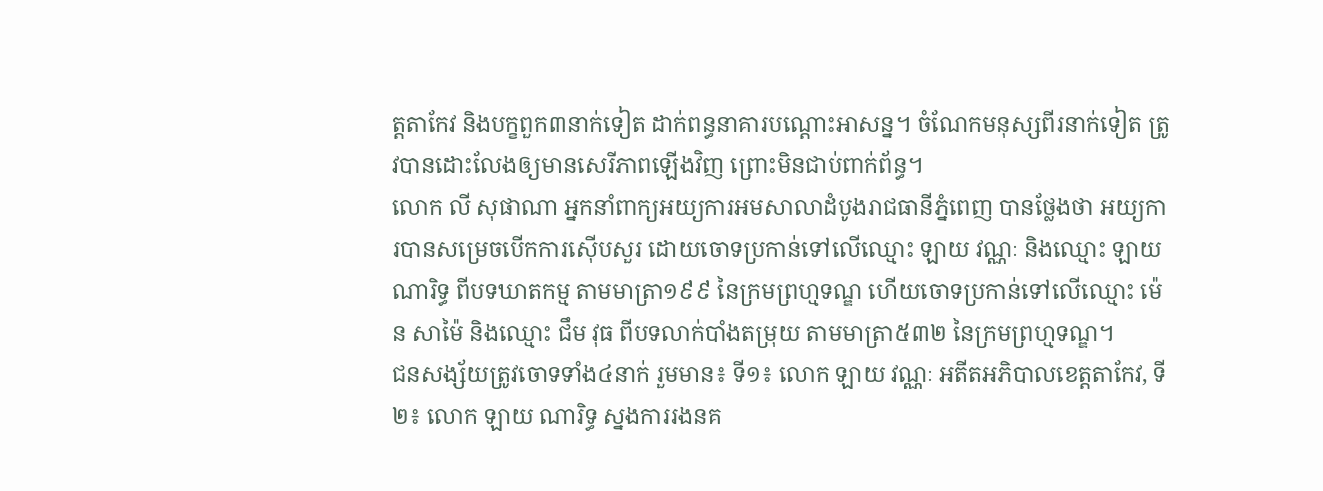ត្តតាកែវ និងបក្ខពួក៣នាក់ទៀត ដាក់ពន្ធនាគារបណ្តោះអាសន្ន។ ចំណែកមនុស្សពីរនាក់ទៀត ត្រូវបានដោះលែងឲ្យមានសេរីភាពឡើងវិញ ព្រោះមិនជាប់ពាក់ព័ន្ធ។
លោក លី សុផាណា អ្នកនាំពាក្យអយ្យការអមសាលាដំបូងរាជធានីភ្នំពេញ បានថ្លែងថា អយ្យការបានសម្រេចបើកការស៊ើបសួរ ដោយចោទប្រកាន់ទៅលើឈ្មោះ ឡាយ វណ្ណៈ និងឈ្មោះ ឡាយ ណារិទ្ធ ពីបទឃាតកម្ម តាមមាត្រា១៩៩ នៃក្រមព្រហ្មទណ្ឌ ហើយចោទប្រកាន់ទៅលើឈ្មោះ ម៉េន សាម៉ៃ និងឈ្មោះ ជឹម វុធ ពីបទលាក់បាំងតម្រុយ តាមមាត្រា៥៣២ នៃក្រមព្រហ្មទណ្ឌ។
ជនសង្ស័យត្រូវចោទទាំង៤នាក់ រួមមាន៖ ទី១៖ លោក ឡាយ វណ្ណៈ អតីតអភិបាលខេត្តតាកែវ, ទី២៖ លោក ឡាយ ណារិទ្ធ ស្នងការរងនគ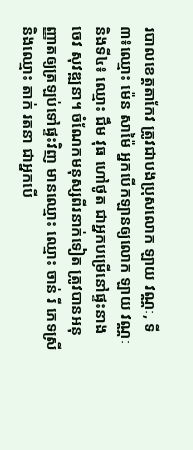របាលខេត្តតាកែវ ត្រូវជាបងប្រុសលោក ឡាយ វណ្ណៈ, ទី៣៖ឈ្មោះ ម៉េន សាម៉ៃ អ្នកបើកឡានឲ្យលោក ឡាយ វណ្ណៈ និងទី៤៖ ឈ្មោះ ជឹម វុធ ហៅថូត ជាអ្នកបម្រើនៅផ្ទះនាង ចេវ សុវឌ្ឍនា។ ចំណែកមនុស្សពីរនាក់ទៀត ត្រូវបានអនុញ្ញាតឲ្យត្រឡប់ទៅផ្ទះវិញ មានឈ្មោះ ឈ្មោះ ចាន់ រី ភេទស្រី និងឈ្មោះ តាក់ រតនា ជាអ្នកបើ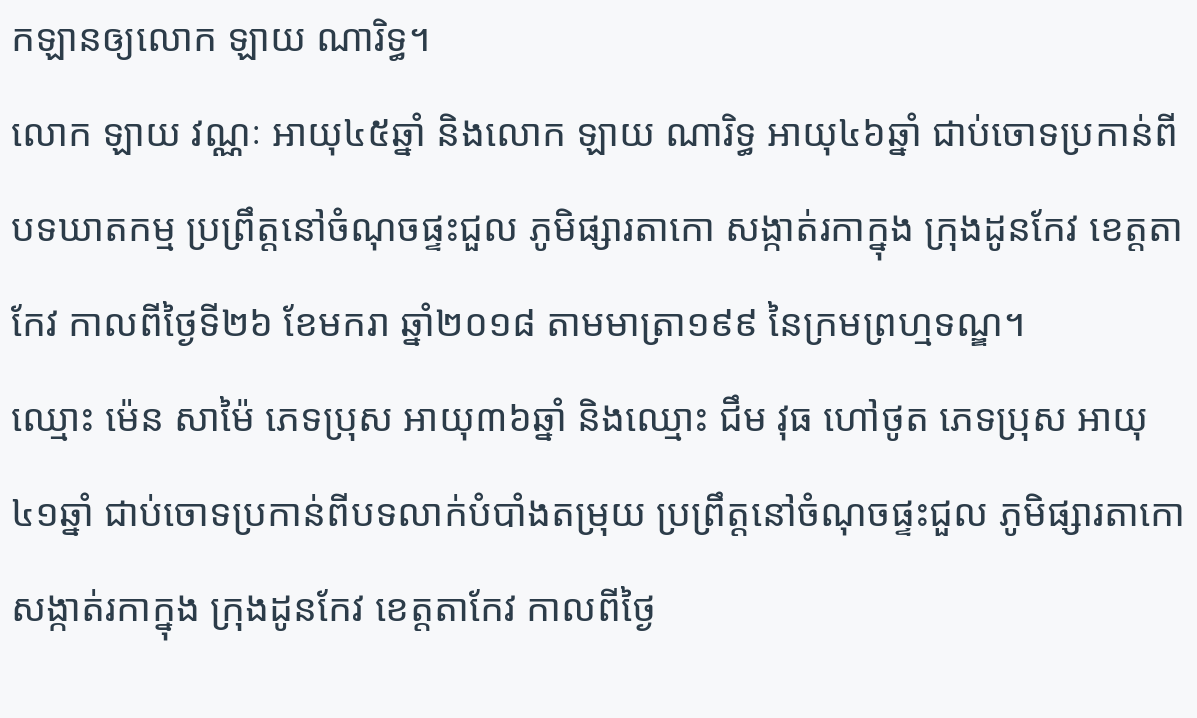កឡានឲ្យលោក ឡាយ ណារិទ្ធ។
លោក ឡាយ វណ្ណៈ អាយុ៤៥ឆ្នាំ និងលោក ឡាយ ណារិទ្ធ អាយុ៤៦ឆ្នាំ ជាប់ចោទប្រកាន់ពីបទឃាតកម្ម ប្រព្រឹត្តនៅចំណុចផ្ទះជួល ភូមិផ្សារតាកោ សង្កាត់រកាក្នុង ក្រុងដូនកែវ ខេត្តតាកែវ កាលពីថ្ងៃទី២៦ ខែមករា ឆ្នាំ២០១៨ តាមមាត្រា១៩៩ នៃក្រមព្រហ្មទណ្ឌ។
ឈ្មោះ ម៉េន សាម៉ៃ ភេទប្រុស អាយុ៣៦ឆ្នាំ និងឈ្មោះ ជឹម វុធ ហៅថូត ភេទប្រុស អាយុ៤១ឆ្នាំ ជាប់ចោទប្រកាន់ពីបទលាក់បំបាំងតម្រុយ ប្រព្រឹត្តនៅចំណុចផ្ទះជួល ភូមិផ្សារតាកោ សង្កាត់រកាក្នុង ក្រុងដូនកែវ ខេត្តតាកែវ កាលពីថ្ងៃ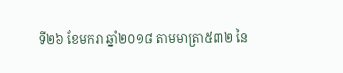ទី២៦ ខែមករា ឆ្នាំ២០១៨ តាមមាត្រា៥៣២ នៃ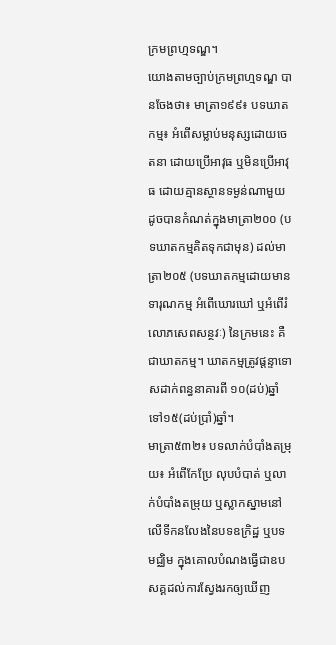ក្រមព្រហ្មទណ្ឌ។
យោងតាមច្បាប់ក្រមព្រហ្មទណ្ឌ បានចែងថា៖ មាត្រា១៩៩៖ បទឃាតកម្ម៖ អំពើសម្លាប់មនុស្សដោយចេតនា ដោយប្រើអាវុធ ឬមិនប្រើអាវុធ ដោយគ្មានស្ថានទម្ងន់ណាមួយ ដូចបានកំណត់ក្នុងមាត្រា២០០ (បទឃាតកម្មគិតទុកជាមុន) ដល់មាត្រា២០៥ (បទឃាតកម្មដោយមានទារុណកម្ម អំពើឃោរឃៅ ឬអំពើរំលោភសេពសន្ថវៈ) នៃក្រមនេះ គឺជាឃាតកម្ម។ ឃាតកម្មត្រូវផ្ដន្ទាទោសដាក់ពន្ធនាគារពី ១០(ដប់)ឆ្នាំ ទៅ១៥(ដប់ប្រាំ)ឆ្នាំ។
មាត្រា៥៣២៖ បទលាក់បំបាំងតម្រុយ៖ អំពើកែប្រែ លុបបំបាត់ ឬលាក់បំបាំងតម្រុយ ឬស្លាកស្នាមនៅលើទីកនលែងនៃបទឧក្រិដ្ឋ ឬបទមជ្ឈិម ក្នុងគោលបំណងធ្វើជាឧបសគ្គដល់ការស្វែងរកឲ្យឃើញ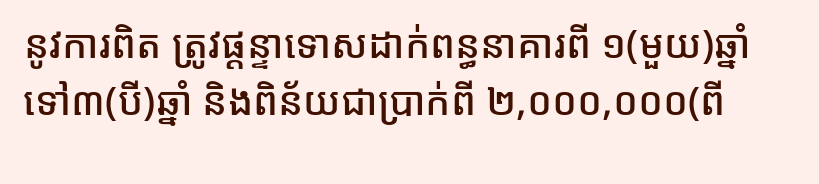នូវការពិត ត្រូវផ្ដន្ទាទោសដាក់ពន្ធនាគារពី ១(មួយ)ឆ្នាំ ទៅ៣(បី)ឆ្នាំ និងពិន័យជាប្រាក់ពី ២,០០០,០០០(ពី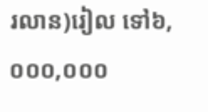រលាន)រៀល ទៅ៦,០០០,០០០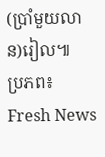(ប្រាំមួយលាន)រៀល៕
ប្រភព៖ Fresh News